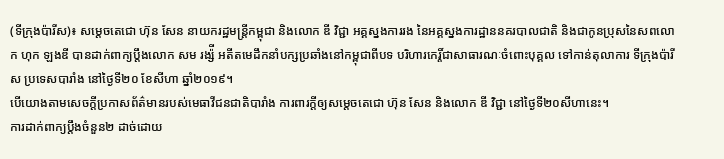(ទីក្រុងប៉ារីស)៖ សម្តេចតេជោ ហ៊ុន សែន នាយករដ្ឋមន្ត្រីកម្ពុជា និងលោក ឌី វិជ្ជា អគ្គស្នងការរង នៃអគ្គស្នងការដ្ឋាននគរបាលជាតិ និងជាកូនប្រុសនៃសពលោក ហុក ឡងឌី បានដាក់ពាក្យប្តឹងលោក សម រង្ស៉ី អតីតមេដឹកនាំបក្សប្រឆាំងនៅកម្ពុជាពីបទ បរិហារកេរ្តិ៍ជាសាធារណៈចំពោះបុគ្គល ទៅកាន់តុលាការ ទីក្រុងប៉ារីស ប្រទេសបារាំង នៅថ្ងៃទី២០ ខែសីហា ឆ្នាំ២០១៩។
បើយោងតាមសេចក្តីប្រកាសព័ត៌មានរបស់មេធាវីជនជាតិបារាំង ការពារក្តីឲ្យសម្តេចតេជោ ហ៊ុន សែន និងលោក ឌី វិជ្ជា នៅថ្ងៃទី២០សីហានេះ។
ការដាក់ពាក្យប្តឹងចំនួន២ ដាច់ដោយ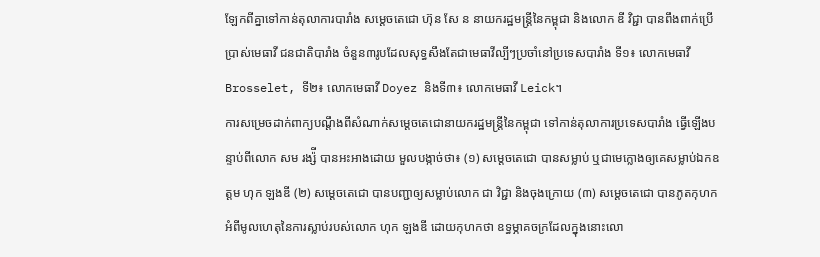ឡែកពីគ្នាទៅកាន់តុលាការបារាំង សម្តេចតេជោ ហ៊ុន សែ ន នាយករដ្ឋមន្ត្រីនៃកម្ពុជា និងលោក ឌី វិជ្ជា បានពឹងពាក់ប្រើប្រាស់មេធាវី ជនជាតិបារាំង ចំនួន៣រូបដែលសុទ្ធសឹងតែជាមេធាវីល្បីៗប្រចាំនៅប្រទេសបារាំង ទី១៖ លោកមេធាវី Brosselet, ទី២៖ លោកមេធាវី Doyez និងទី៣៖ លោកមេធាវី Leick។
ការសម្រេចដាក់ពាក្យបណ្តឹងពីសំណាក់សម្តេចតេជោនាយករដ្ឋមន្ត្រីនៃកម្ពុជា ទៅកាន់តុលាការប្រទេសបារាំង ធ្វើឡើងបន្ទាប់ពីលោក សម រង្ស៉ី បានអះអាងដោយ មួលបង្កាច់ថា៖ (១) សម្តេចតេជោ បានសម្លាប់ ឬជាមេក្លោងឲ្យគេសម្លាប់ឯកឧត្តម ហុក ឡងឌី (២) សម្តេចតេជោ បានបញ្ជាឲ្យសម្លាប់លោក ជា វិជ្ជា និងចុងក្រោយ (៣) សម្តេចតេជោ បានភូតកុហកអំពីមូលហេតុនៃការស្លាប់របស់លោក ហុក ឡងឌី ដោយកុហកថា ឧទ្ធម្ភាគចក្រដែលក្នុងនោះលោ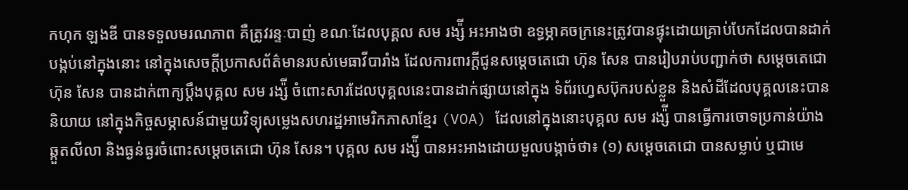កហុក ឡងឌី បានទទួលមរណភាព គឺត្រូវរន្ទៈបាញ់ ខណៈដែលបុគ្គល សម រង្ស៉ី អះអាងថា ឧទ្ធម្ភាគចក្រនេះត្រូវបានផ្ទុះដោយគ្រាប់បែកដែលបានដាក់បង្កប់នៅក្នុងនោះ នៅក្នុងសេចក្តីប្រកាសព័ត៌មានរបស់មេធាវីបារាំង ដែលការពារក្តីជូនសម្តេចតេជោ ហ៊ុន សែន បានរៀបរាប់បញ្ជាក់ថា សម្តេចតេជោ ហ៊ុន សែន បានដាក់ពាក្យប្តឹងបុគ្គល សម រង្ស៉ី ចំពោះសារដែលបុគ្គលនេះបានដាក់ផ្សាយនៅក្នុង ទំព័រហ្វេសប៊ុករបស់ខ្លួន និងសំដីដែលបុគ្គលនេះបាន និយាយ នៅក្នុងកិច្ចសម្ភាសន៍ជាមួយវិទ្យុសម្លេងសហរដ្ឋអាមេរិកភាសាខ្មែរ (VOA) ដែលនៅក្នុងនោះបុគ្គល សម រង្ស៉ី បានធ្វើការចោទប្រកាន់យ៉ាងឆ្កួតលីលា និងធ្ងន់ធ្ងរចំពោះសម្តេចតេជោ ហ៊ុន សែន។ បុគ្គល សម រង្ស៉ី បានអះអាងដោយមួលបង្កាច់ថា៖ (១) សម្តេចតេជោ បានសម្លាប់ ឬជាមេ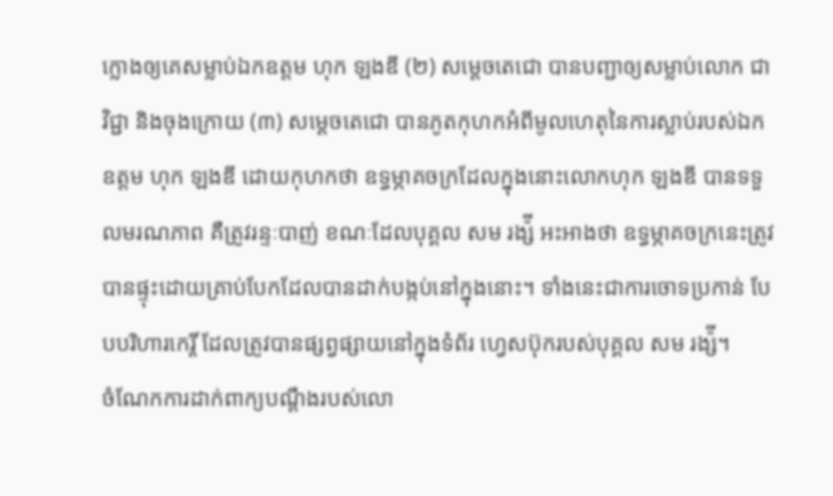ក្លោងឲ្យគេសម្លាប់ឯកឧត្តម ហុក ឡងឌី (២) សម្តេចតេជោ បានបញ្ជាឲ្យសម្លាប់លោក ជា វិជ្ជា និងចុងក្រោយ (៣) សម្តេចតេជោ បានភូតកុហកអំពីមូលហេតុនៃការស្លាប់របស់ឯកឧត្តម ហុក ឡងឌី ដោយកុហកថា ឧទ្ធម្ភាគចក្រដែលក្នុងនោះលោកហុក ឡងឌី បានទទួលមរណភាព គឺត្រូវរន្ទៈបាញ់ ខណៈដែលបុគ្គល សម រង្ស៉ី អះអាងថា ឧទ្ធម្ភាគចក្រនេះត្រូវបានផ្ទុះដោយគ្រាប់បែកដែលបានដាក់បង្កប់នៅក្នុងនោះ។ ទាំងនេះជាការចោទប្រកាន់ បែបបរិហារកេរ្តិ៍ ដែលត្រូវបានផ្សព្វផ្សាយនៅក្នុងទំព័រ ហ្វេសប៊ុករបស់បុគ្គល សម រង្ស៉ី។
ចំណែកការដាក់ពាក្យបណ្តឹងរបស់លោ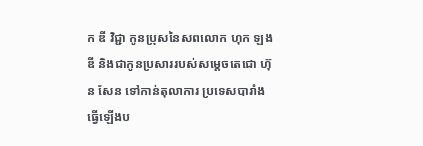ក ឌី វិជ្ជា កូនប្រុសនៃសពលោក ហុក ឡងឌី និងជាកូនប្រសាររបស់សម្តេចតេជោ ហ៊ុន សែន ទៅកាន់តុលាការ ប្រទេសបារាំង ធ្វើឡើងប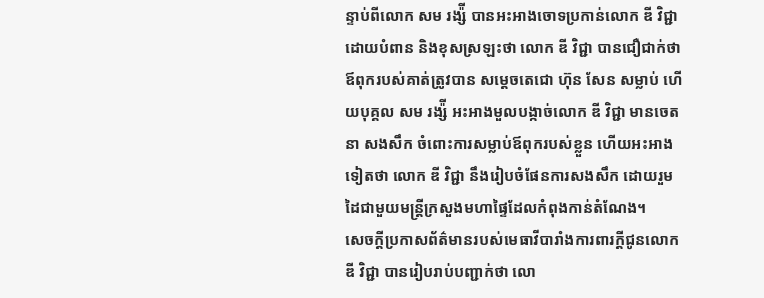ន្ទាប់ពីលោក សម រង្ស៉ី បានអះអាងចោទប្រកាន់លោក ឌី វិជ្ជា ដោយបំពាន និងខុសស្រឡះថា លោក ឌី វិជ្ជា បានជឿជាក់ថា ឪពុករបស់គាត់ត្រូវបាន សម្តេចតេជោ ហ៊ុន សែន សម្លាប់ ហើយបុគ្គល សម រង្ស៉ី អះអាងមួលបង្កាច់លោក ឌី វិជ្ជា មានចេតនា សងសឹក ចំពោះការសម្លាប់ឪពុករបស់ខ្លួន ហើយអះអាងទៀតថា លោក ឌី វិជ្ជា នឹងរៀបចំផែនការសងសឹក ដោយរួមដៃជាមួយមន្ត្រីក្រសួងមហាផ្ទៃដែលកំពុងកាន់តំណែង។
សេចក្តីប្រកាសព័ត៌មានរបស់មេធាវីបារាំងការពារក្តីជូនលោក ឌី វិជ្ជា បានរៀបរាប់បញ្ជាក់ថា លោ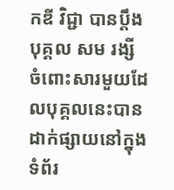កឌី វិជ្ជា បានប្តឹងបុគ្គល សម រង្សី ចំពោះសារមួយដែលបុគ្គលនេះបានដាក់ផ្សាយនៅក្នុងទំព័រ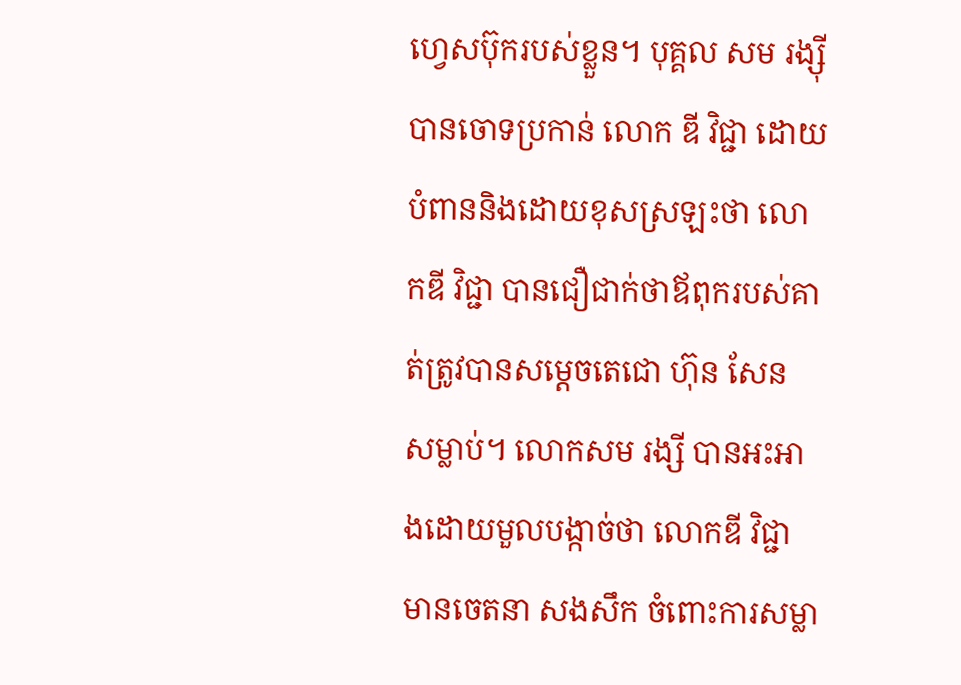ហ្វេសប៊ុករបស់ខ្លួន។ បុគ្គល សម រង្ស៊ី បានចោទប្រកាន់ លោក ឌី វិជ្ជា ដោយបំពាននិងដោយខុសស្រឡះថា លោកឌី វិជ្ជា បានជឿជាក់ថាឪពុករបស់គាត់ត្រូវបានសម្តេចតេជោ ហ៊ុន សែន សម្លាប់។ លោកសម រង្សី បានអះអាងដោយមួលបង្កាច់ថា លោកឌី វិជ្ជា មានចេតនា សងសឹក ចំពោះការសម្លា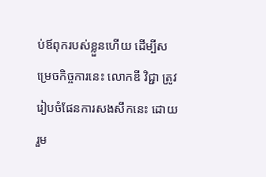ប់ឪពុករបស់ខ្លួនហើយ ដើម្បីសម្រេចកិច្ចការនេះ លោកឌី វិជ្ជា ត្រូវរៀបចំផែនការសងសឹកនេះ ដោយរួម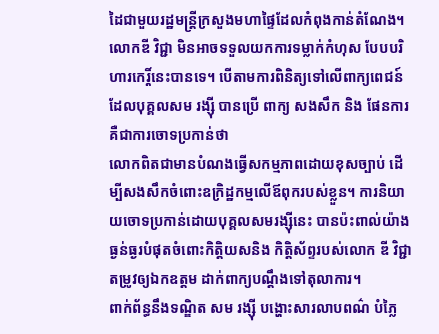ដៃជាមួយរដ្ឋមន្ត្រីក្រសួងមហាផ្ទៃដែលកំពុងកាន់តំណែង។ លោកឌី វិជ្ជា មិនអាចទទួលយកការទម្លាក់កំហុស បែបបរិហារកេរ្តិ៍នេះបានទេ។ បើតាមការពិនិត្យទៅលើពាក្យពេជន៍ដែលបុគ្គលសម រង្ស៊ី បានប្រើ ពាក្យ សងសឹក និង ផែនការ គឺជាការចោទប្រកាន់ថា
លោកពិតជាមានបំណងធ្វើសកម្មភាពដោយខុសច្បាប់ ដើម្បីសងសឹកចំពោះឧក្រិដ្ឋកម្មលើឪពុករបស់ខ្លួន។ ការនិយាយចោទប្រកាន់ដោយបុគ្គលសមរង្ស៊ីនេះ បានប៉ះពាល់យ៉ាងធ្ងន់ធ្ងរបំផុតចំពោះកិត្តិយសនិង កិត្តិស័ព្ទរបស់លោក ឌី វិជ្ជា តម្រូវឲ្យឯកឧត្តម ដាក់ពាក្យបណ្តឹងទៅតុលាការ។
ពាក់ព័ន្ធនឹងទណ្ឌិត សម រង្ស៊ី បង្ហោះសារលាបពណ៌ បំភ្លៃ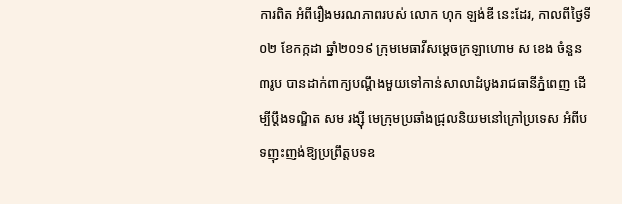ការពិត អំពីរឿងមរណភាពរបស់ លោក ហុក ឡង់ឌី នេះដែរ, កាលពីថ្ងៃទី០២ ខែកក្កដា ឆ្នាំ២០១៩ ក្រុមមេធាវីសម្តេចក្រឡាហោម ស ខេង ចំនួន៣រូប បានដាក់ពាក្យបណ្តឹងមួយទៅកាន់សាលាដំបូងរាជធានីភ្នំពេញ ដើម្បីប្តឹងទណ្ឌិត សម រង្ស៊ី មេក្រុមប្រឆាំងជ្រុលនិយមនៅក្រៅប្រទេស អំពីបទញុះញង់ឱ្យប្រព្រឹត្តបទឧ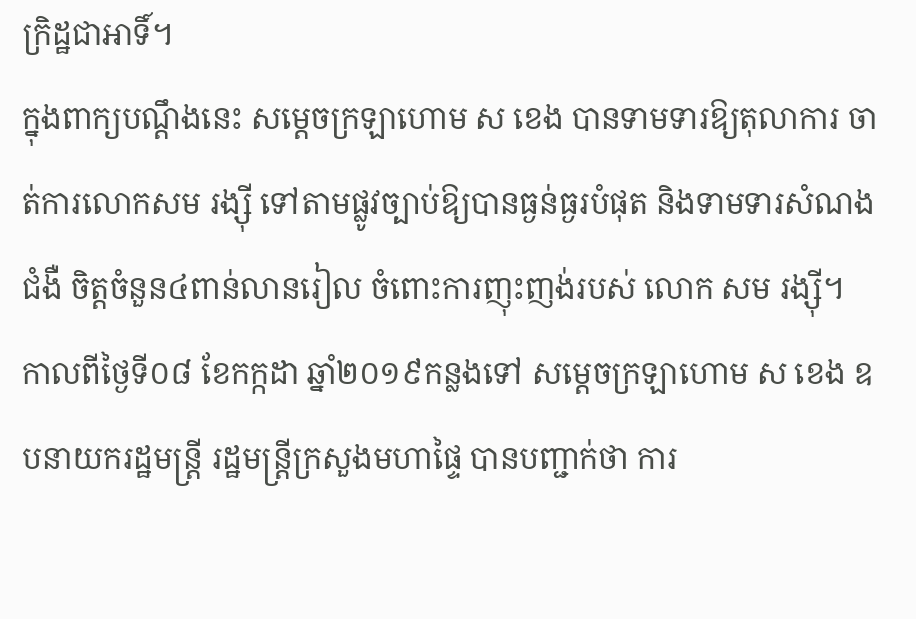ក្រិដ្ឋជាអាទិ៍។
ក្នុងពាក្យបណ្តឹងនេះ សម្តេចក្រឡាហោម ស ខេង បានទាមទារឱ្យតុលាការ ចាត់ការលោកសម រង្ស៊ី ទៅតាមផ្លូវច្បាប់ឱ្យបានធ្ងន់ធ្ងរបំផុត និងទាមទារសំណងជំងឺ ចិត្តចំនួន៤ពាន់លានរៀល ចំពោះការញុះញង់របស់ លោក សម រង្ស៊ី។
កាលពីថ្ងៃទី០៨ ខែកក្កដា ឆ្នាំ២០១៩កន្លងទៅ សម្តេចក្រឡាហោម ស ខេង ឧបនាយករដ្ឋមន្ត្រី រដ្ឋមន្ត្រីក្រសួងមហាផ្ទៃ បានបញ្ជាក់ថា ការ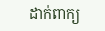ដាក់ពាក្យ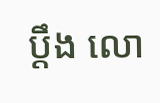ប្តឹង លោ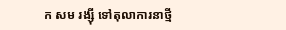ក សម រង្ស៊ី ទៅតុលាការនាថ្មី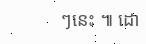ៗនេះ ៕ ដោ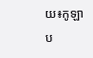យ៖កូឡាប